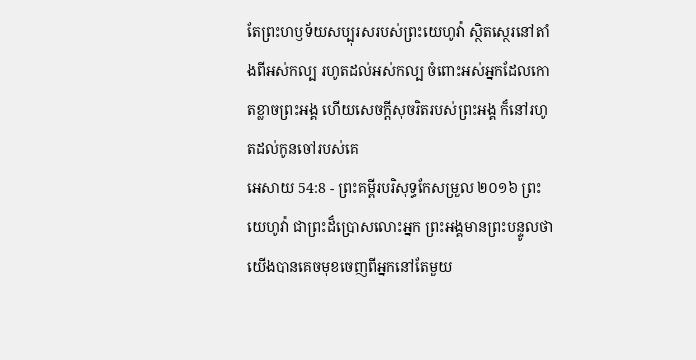តែព្រះហឫទ័យសប្បុរសរបស់ព្រះយេហូវ៉ា ស្ថិតស្ថេរនៅតាំងពីអស់កល្ប រហូតដល់អស់កល្ប ចំពោះអស់អ្នកដែលកោតខ្លាចព្រះអង្គ ហើយសេចក្ដីសុចរិតរបស់ព្រះអង្គ ក៏នៅរហូតដល់កូនចៅរបស់គេ
អេសាយ 54:8 - ព្រះគម្ពីរបរិសុទ្ធកែសម្រួល ២០១៦ ព្រះយេហូវ៉ា ជាព្រះដ៏ប្រោសលោះអ្នក ព្រះអង្គមានព្រះបន្ទូលថា យើងបានគេចមុខចេញពីអ្នកនៅតែមួយ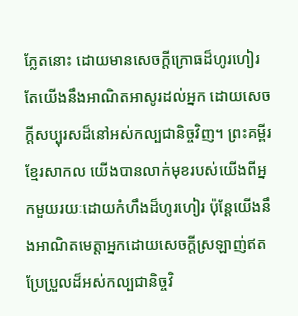ភ្លែតនោះ ដោយមានសេចក្ដីក្រោធដ៏ហូរហៀរ តែយើងនឹងអាណិតអាសូរដល់អ្នក ដោយសេចក្ដីសប្បុរសដ៏នៅអស់កល្បជានិច្ចវិញ។ ព្រះគម្ពីរខ្មែរសាកល យើងបានលាក់មុខរបស់យើងពីអ្នកមួយរយៈដោយកំហឹងដ៏ហូរហៀរ ប៉ុន្តែយើងនឹងអាណិតមេត្តាអ្នកដោយសេចក្ដីស្រឡាញ់ឥតប្រែប្រួលដ៏អស់កល្បជានិច្ចវិ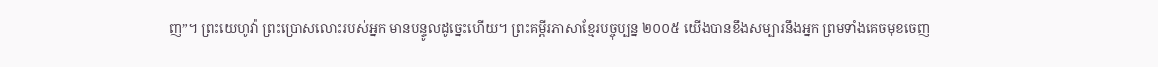ញ”។ ព្រះយេហូវ៉ា ព្រះប្រោសលោះរបស់អ្នក មានបន្ទូលដូច្នេះហើយ។ ព្រះគម្ពីរភាសាខ្មែរបច្ចុប្បន្ន ២០០៥ យើងបានខឹងសម្បារនឹងអ្នក ព្រមទាំងគេចមុខចេញ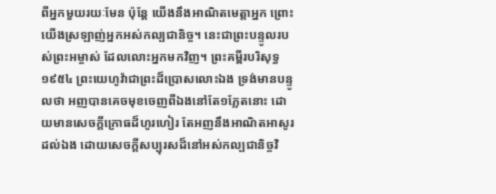ពីអ្នកមួយរយៈមែន ប៉ុន្តែ យើងនឹងអាណិតមេត្តាអ្នក ព្រោះយើងស្រឡាញ់អ្នកអស់កល្បជានិច្ច។ នេះជាព្រះបន្ទូលរបស់ព្រះអម្ចាស់ ដែលលោះអ្នកមកវិញ។ ព្រះគម្ពីរបរិសុទ្ធ ១៩៥៤ ព្រះយេហូវ៉ាជាព្រះដ៏ប្រោសលោះឯង ទ្រង់មានបន្ទូលថា អញបានគេចមុខចេញពីឯងនៅតែ១ភ្លែតនោះ ដោយមានសេចក្ដីក្រោធដ៏ហូរហៀរ តែអញនឹងអាណិតអាសូរដល់ឯង ដោយសេចក្ដីសប្បុរសដ៏នៅអស់កល្បជានិច្ចវិ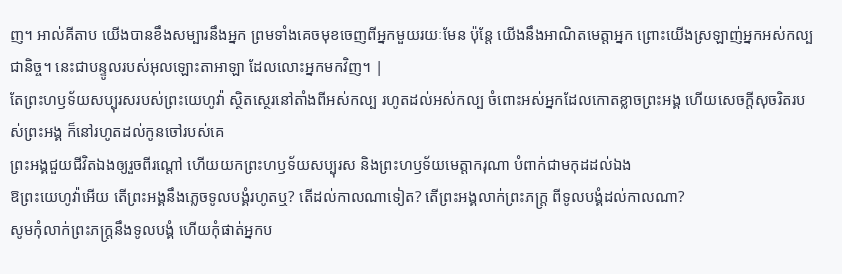ញ។ អាល់គីតាប យើងបានខឹងសម្បារនឹងអ្នក ព្រមទាំងគេចមុខចេញពីអ្នកមួយរយៈមែន ប៉ុន្តែ យើងនឹងអាណិតមេត្តាអ្នក ព្រោះយើងស្រឡាញ់អ្នកអស់កល្បជានិច្ច។ នេះជាបន្ទូលរបស់អុលឡោះតាអាឡា ដែលលោះអ្នកមកវិញ។ |
តែព្រះហឫទ័យសប្បុរសរបស់ព្រះយេហូវ៉ា ស្ថិតស្ថេរនៅតាំងពីអស់កល្ប រហូតដល់អស់កល្ប ចំពោះអស់អ្នកដែលកោតខ្លាចព្រះអង្គ ហើយសេចក្ដីសុចរិតរបស់ព្រះអង្គ ក៏នៅរហូតដល់កូនចៅរបស់គេ
ព្រះអង្គជួយជីវិតឯងឲ្យរួចពីរណ្តៅ ហើយយកព្រះហឫទ័យសប្បុរស និងព្រះហឫទ័យមេត្តាករុណា បំពាក់ជាមកុដដល់ឯង
ឱព្រះយេហូវ៉ាអើយ តើព្រះអង្គនឹងភ្លេចទូលបង្គំរហូតឬ? តើដល់កាលណាទៀត? តើព្រះអង្គលាក់ព្រះភក្ត្រ ពីទូលបង្គំដល់កាលណា?
សូមកុំលាក់ព្រះភក្ត្រនឹងទូលបង្គំ ហើយកុំផាត់អ្នកប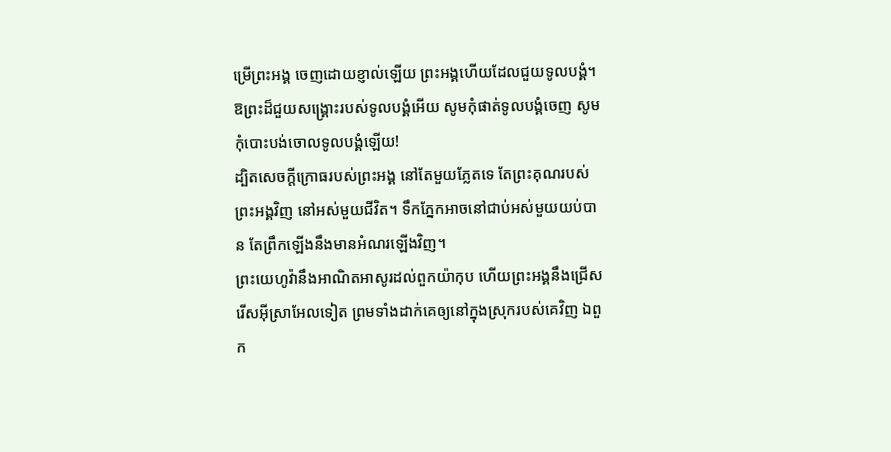ម្រើព្រះអង្គ ចេញដោយខ្ញាល់ឡើយ ព្រះអង្គហើយដែលជួយទូលបង្គំ។ ឱព្រះដ៏ជួយសង្គ្រោះរបស់ទូលបង្គំអើយ សូមកុំផាត់ទូលបង្គំចេញ សូមកុំបោះបង់ចោលទូលបង្គំឡើយ!
ដ្បិតសេចក្ដីក្រោធរបស់ព្រះអង្គ នៅតែមួយភ្លែតទេ តែព្រះគុណរបស់ព្រះអង្គវិញ នៅអស់មួយជីវិត។ ទឹកភ្នែកអាចនៅជាប់អស់មួយយប់បាន តែព្រឹកឡើងនឹងមានអំណរឡើងវិញ។
ព្រះយេហូវ៉ានឹងអាណិតអាសូរដល់ពួកយ៉ាកុប ហើយព្រះអង្គនឹងជ្រើសរើសអ៊ីស្រាអែលទៀត ព្រមទាំងដាក់គេឲ្យនៅក្នុងស្រុករបស់គេវិញ ឯពួក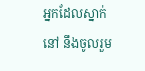អ្នកដែលស្នាក់នៅ នឹងចូលរួម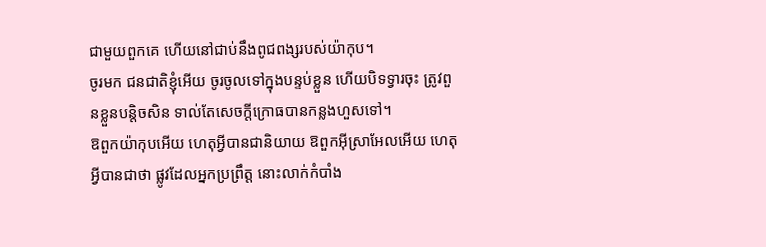ជាមួយពួកគេ ហើយនៅជាប់នឹងពូជពង្សរបស់យ៉ាកុប។
ចូរមក ជនជាតិខ្ញុំអើយ ចូរចូលទៅក្នុងបន្ទប់ខ្លួន ហើយបិទទ្វារចុះ ត្រូវពួនខ្លួនបន្តិចសិន ទាល់តែសេចក្ដីក្រោធបានកន្លងហួសទៅ។
ឱពួកយ៉ាកុបអើយ ហេតុអ្វីបានជានិយាយ ឱពួកអ៊ីស្រាអែលអើយ ហេតុអ្វីបានជាថា ផ្លូវដែលអ្នកប្រព្រឹត្ត នោះលាក់កំបាំង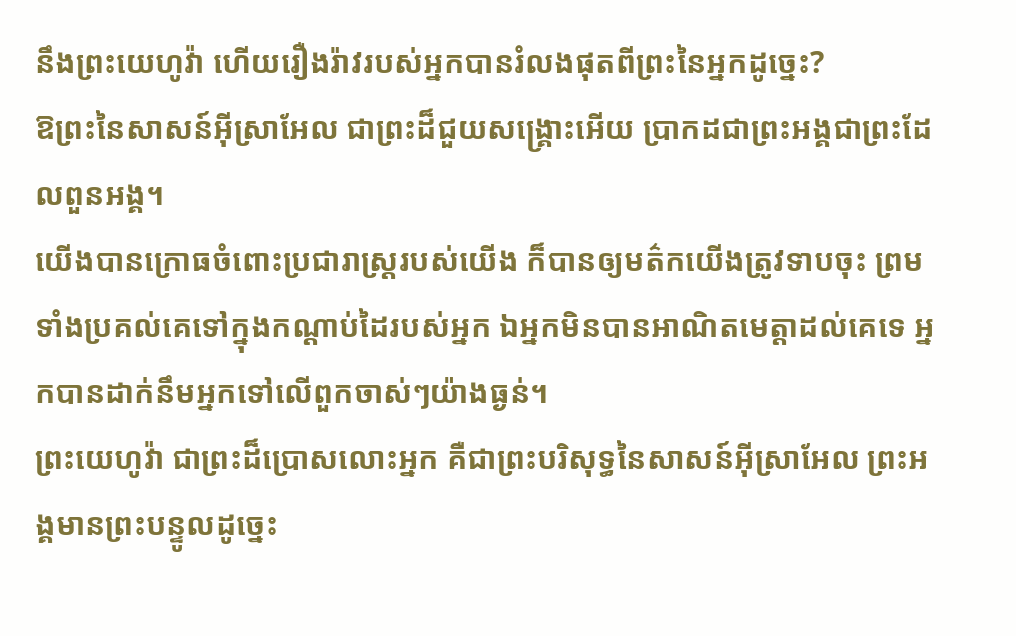នឹងព្រះយេហូវ៉ា ហើយរឿងរ៉ាវរបស់អ្នកបានរំលងផុតពីព្រះនៃអ្នកដូច្នេះ?
ឱព្រះនៃសាសន៍អ៊ីស្រាអែល ជាព្រះដ៏ជួយសង្គ្រោះអើយ ប្រាកដជាព្រះអង្គជាព្រះដែលពួនអង្គ។
យើងបានក្រោធចំពោះប្រជារាស្ត្ររបស់យើង ក៏បានឲ្យមត៌កយើងត្រូវទាបចុះ ព្រមទាំងប្រគល់គេទៅក្នុងកណ្ដាប់ដៃរបស់អ្នក ឯអ្នកមិនបានអាណិតមេត្តាដល់គេទេ អ្នកបានដាក់នឹមអ្នកទៅលើពួកចាស់ៗយ៉ាងធ្ងន់។
ព្រះយេហូវ៉ា ជាព្រះដ៏ប្រោសលោះអ្នក គឺជាព្រះបរិសុទ្ធនៃសាសន៍អ៊ីស្រាអែល ព្រះអង្គមានព្រះបន្ទូលដូច្នេះ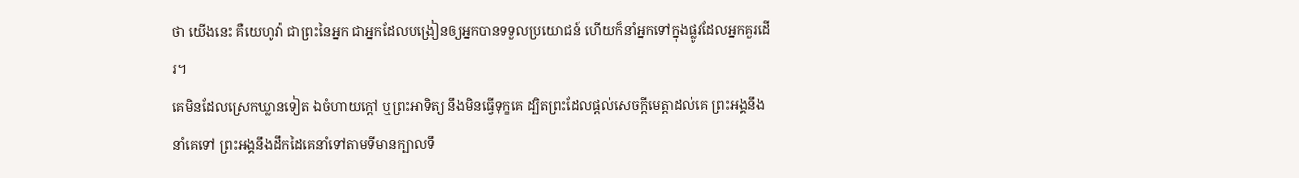ថា យើងនេះ គឺយេហូវ៉ា ជាព្រះនៃអ្នក ជាអ្នកដែលបង្រៀនឲ្យអ្នកបានទទួលប្រយោជន៍ ហើយក៏នាំអ្នកទៅក្នុងផ្លូវដែលអ្នកគួរដើរ។
គេមិនដែលស្រេកឃ្លានទៀត ឯចំហាយក្តៅ ឬព្រះអាទិត្យ នឹងមិនធ្វើទុក្ខគេ ដ្បិតព្រះដែលផ្តល់សេចក្ដីមេត្តាដល់គេ ព្រះអង្គនឹងនាំគេទៅ ព្រះអង្គនឹងដឹកដៃគេនាំទៅតាមទីមានក្បាលទឹ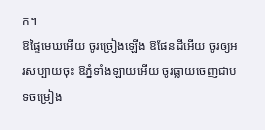ក។
ឱផ្ទៃមេឃអើយ ចូរច្រៀងឡើង ឱផែនដីអើយ ចូរឲ្យអរសប្បាយចុះ ឱភ្នំទាំងឡាយអើយ ចូរធ្លាយចេញជាបទចម្រៀង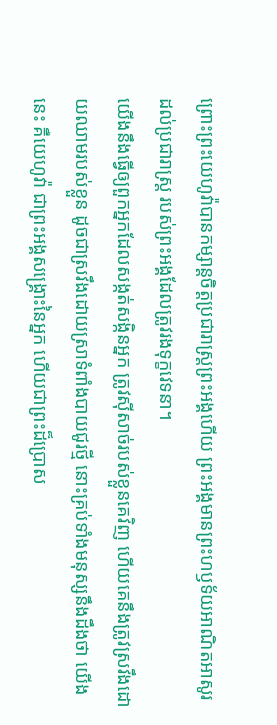ព្រោះព្រះយេហូវ៉ាបានកម្សាន្តចិត្តប្រជារាស្ត្រព្រះអង្គហើយ ព្រះអង្គមានព្រះហឫទ័យអាណិតអាសូរដល់ប្រជារាស្ត្រ របស់ព្រះអង្គដែលត្រូវរងទុក្ខវេទនា។
យើងនឹងធ្វើឲ្យពួកអ្នកដែលសង្កត់សង្កិនអ្នក ត្រូវស៊ីសាច់របស់ខ្លួនគេវិញ ហើយគេនឹងត្រូវស្រវឹងដោយឈាមរបស់ខ្លួន ដូចជាស្រវឹងដោយស្រាទំពាំងបាយជូរថ្មី នោះគ្រប់ទាំងមនុស្សនឹងដឹងថា យើងនេះ គឺយេហូវ៉ា ជាព្រះអង្គសង្គ្រោះនៃអ្នក ហើយជាព្រះដ៏ប្រោស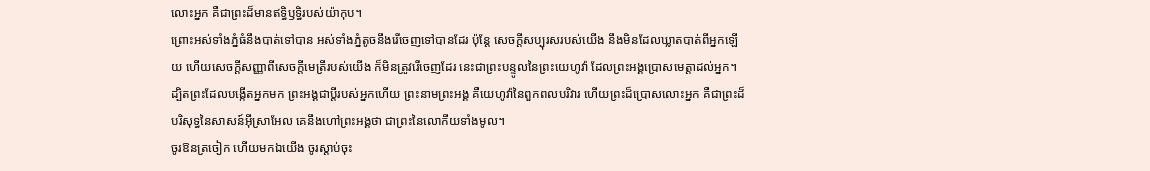លោះអ្នក គឺជាព្រះដ៏មានឥទ្ធិឫទ្ធិរបស់យ៉ាកុប។
ព្រោះអស់ទាំងភ្នំធំនឹងបាត់ទៅបាន អស់ទាំងភ្នំតូចនឹងរើចេញទៅបានដែរ ប៉ុន្តែ សេចក្ដីសប្បុរសរបស់យើង នឹងមិនដែលឃ្លាតបាត់ពីអ្នកឡើយ ហើយសេចក្ដីសញ្ញាពីសេចក្ដីមេត្រីរបស់យើង ក៏មិនត្រូវរើចេញដែរ នេះជាព្រះបន្ទូលនៃព្រះយេហូវ៉ា ដែលព្រះអង្គប្រោសមេត្តាដល់អ្នក។
ដ្បិតព្រះដែលបង្កើតអ្នកមក ព្រះអង្គជាប្តីរបស់អ្នកហើយ ព្រះនាមព្រះអង្គ គឺយេហូវ៉ានៃពួកពលបរិវារ ហើយព្រះដ៏ប្រោសលោះអ្នក គឺជាព្រះដ៏បរិសុទ្ធនៃសាសន៍អ៊ីស្រាអែល គេនឹងហៅព្រះអង្គថា ជាព្រះនៃលោកីយទាំងមូល។
ចូរឱនត្រចៀក ហើយមកឯយើង ចូរស្តាប់ចុះ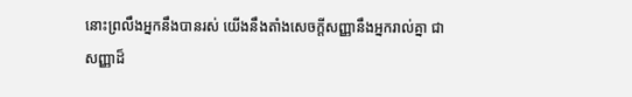នោះព្រលឹងអ្នកនឹងបានរស់ យើងនឹងតាំងសេចក្ដីសញ្ញានឹងអ្នករាល់គ្នា ជាសញ្ញាដ៏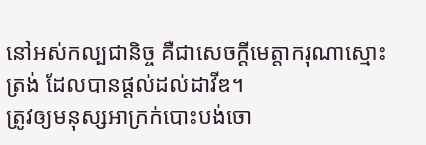នៅអស់កល្បជានិច្ច គឺជាសេចក្ដីមេត្តាករុណាស្មោះត្រង់ ដែលបានផ្តល់ដល់ដាវីឌ។
ត្រូវឲ្យមនុស្សអាក្រក់បោះបង់ចោ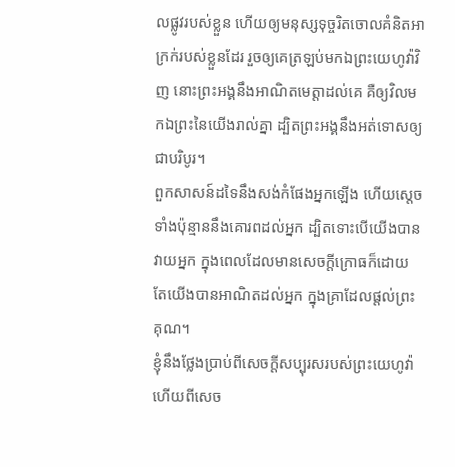លផ្លូវរបស់ខ្លួន ហើយឲ្យមនុស្សទុច្ចរិតចោលគំនិតអាក្រក់របស់ខ្លួនដែរ រួចឲ្យគេត្រឡប់មកឯព្រះយេហូវ៉ាវិញ នោះព្រះអង្គនឹងអាណិតមេត្តាដល់គេ គឺឲ្យវិលមកឯព្រះនៃយើងរាល់គ្នា ដ្បិតព្រះអង្គនឹងអត់ទោសឲ្យជាបរិបូរ។
ពួកសាសន៍ដទៃនឹងសង់កំផែងអ្នកឡើង ហើយស្តេចទាំងប៉ុន្មាននឹងគោរពដល់អ្នក ដ្បិតទោះបើយើងបានវាយអ្នក ក្នុងពេលដែលមានសេចក្ដីក្រោធក៏ដោយ តែយើងបានអាណិតដល់អ្នក ក្នុងគ្រាដែលផ្តល់ព្រះគុណ។
ខ្ញុំនឹងថ្លែងប្រាប់ពីសេចក្ដីសប្បុរសរបស់ព្រះយេហូវ៉ា ហើយពីសេច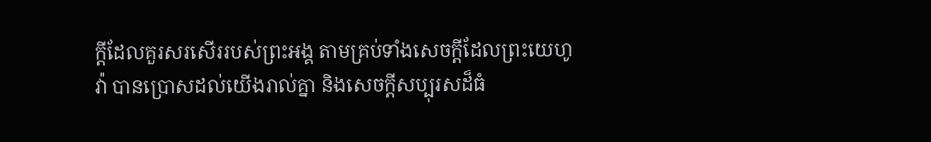ក្ដីដែលគួរសរសើររបស់ព្រះអង្គ តាមគ្រប់ទាំងសេចក្ដីដែលព្រះយេហូវ៉ា បានប្រោសដល់យើងរាល់គ្នា និងសេចក្ដីសប្បុរសដ៏ធំ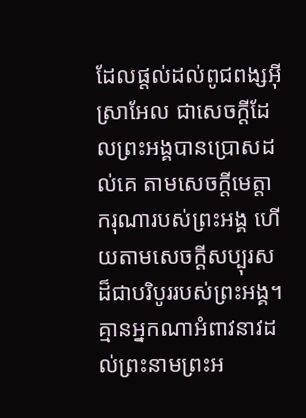ដែលផ្តល់ដល់ពូជពង្សអ៊ីស្រាអែល ជាសេចក្ដីដែលព្រះអង្គបានប្រោសដល់គេ តាមសេចក្ដីមេត្តាករុណារបស់ព្រះអង្គ ហើយតាមសេចក្ដីសប្បុរសដ៏ជាបរិបូររបស់ព្រះអង្គ។
គ្មានអ្នកណាអំពាវនាវដល់ព្រះនាមព្រះអ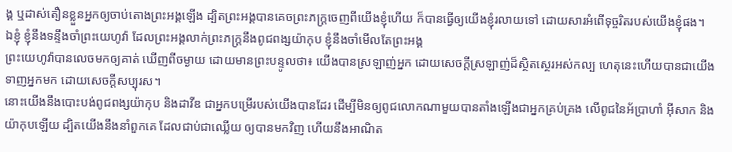ង្គ ឬដាស់តឿនខ្លួនអ្នកឲ្យចាប់តោងព្រះអង្គឡើង ដ្បិតព្រះអង្គបានគេចព្រះភក្ត្រចេញពីយើងខ្ញុំហើយ ក៏បានធ្វើឲ្យយើងខ្ញុំរលាយទៅ ដោយសារអំពើទុច្ចរិតរបស់យើងខ្ញុំផង។
ឯខ្ញុំ ខ្ញុំនឹងទន្ទឹងចាំព្រះយេហូវ៉ា ដែលព្រះអង្គលាក់ព្រះភក្ត្រនឹងពូជពង្សយ៉ាកុប ខ្ញុំនឹងចាំមើលតែព្រះអង្គ
ព្រះយេហូវ៉ាបានលេចមកឲ្យគាត់ ឃើញពីចម្ងាយ ដោយមានព្រះបន្ទូលថា៖ យើងបានស្រឡាញ់អ្នក ដោយសេចក្ដីស្រឡាញ់ដ៏ស្ថិតស្ថេរអស់កល្ប ហេតុនេះហើយបានជាយើងទាញអ្នកមក ដោយសេចក្ដីសប្បុរស។
នោះយើងនឹងបោះបង់ពូជពង្សយ៉ាកុប និងដាវីឌ ជាអ្នកបម្រើរបស់យើងបានដែរ ដើម្បីមិនឲ្យពូជលោកណាមួយបានតាំងឡើងជាអ្នកគ្រប់គ្រង លើពូជនៃអ័ប្រាហាំ អ៊ីសាក និងយ៉ាកុបឡើយ ដ្បិតយើងនឹងនាំពួកគេ ដែលជាប់ជាឈ្លើយ ឲ្យបានមកវិញ ហើយនឹងអាណិត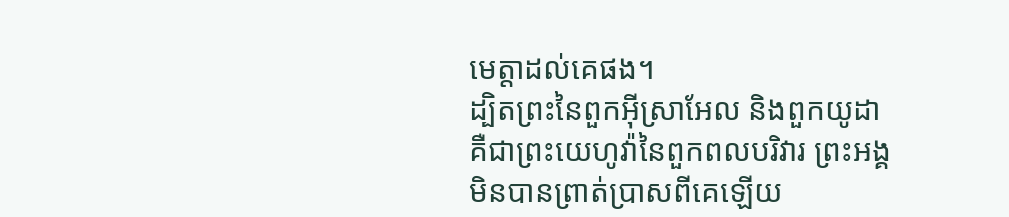មេត្តាដល់គេផង។
ដ្បិតព្រះនៃពួកអ៊ីស្រាអែល និងពួកយូដា គឺជាព្រះយេហូវ៉ានៃពួកពលបរិវារ ព្រះអង្គមិនបានព្រាត់ប្រាសពីគេឡើយ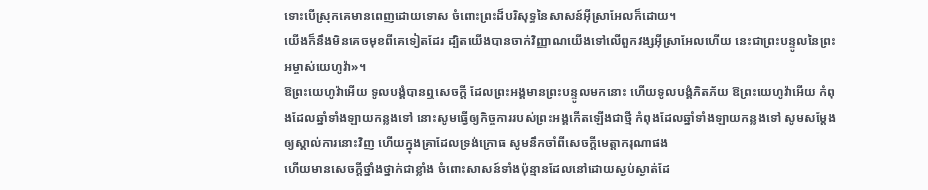ទោះបើស្រុកគេមានពេញដោយទោស ចំពោះព្រះដ៏បរិសុទ្ធនៃសាសន៍អ៊ីស្រាអែលក៏ដោយ។
យើងក៏នឹងមិនគេចមុខពីគេទៀតដែរ ដ្បិតយើងបានចាក់វិញ្ញាណយើងទៅលើពួកវង្សអ៊ីស្រាអែលហើយ នេះជាព្រះបន្ទូលនៃព្រះអម្ចាស់យេហូវ៉ា»។
ឱព្រះយេហូវ៉ាអើយ ទូលបង្គំបានឮសេចក្ដី ដែលព្រះអង្គមានព្រះបន្ទូលមកនោះ ហើយទូលបង្គំភិតភ័យ ឱព្រះយេហូវ៉ាអើយ កំពុងដែលឆ្នាំទាំងឡាយកន្លងទៅ នោះសូមធ្វើឲ្យកិច្ចការរបស់ព្រះអង្គកើតឡើងជាថ្មី កំពុងដែលឆ្នាំទាំងឡាយកន្លងទៅ សូមសម្ដែងឲ្យស្គាល់ការនោះវិញ ហើយក្នុងគ្រាដែលទ្រង់ក្រោធ សូមនឹកចាំពីសេចក្ដីមេត្តាករុណាផង
ហើយមានសេចក្ដីថ្នាំងថ្នាក់ជាខ្លាំង ចំពោះសាសន៍ទាំងប៉ុន្មានដែលនៅដោយស្ងប់ស្ងាត់ដែ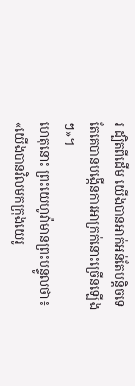រ ដ្បិតពីដើម យើងបានអាក់អន់តែបន្តិចទេ តែគេបានបង្កើនការអាក្រក់នោះច្រើនឡើងៗ»។
ហេតុនោះ ព្រះយេហូវ៉ាមានព្រះបន្ទូលថា៖ «យើងបានវិលមកក្រុងយេរូ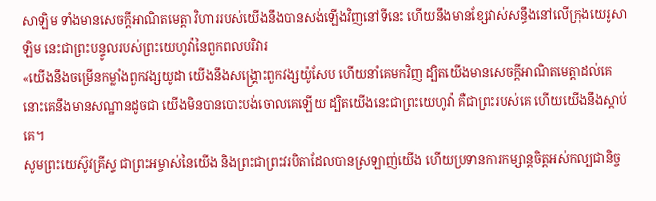សាឡិម ទាំងមានសេចក្ដីអាណិតមេត្តា វិហាររបស់យើងនឹងបានសង់ឡើងវិញនៅទីនេះ ហើយនឹងមានខ្សែវាស់សន្ធឹងនៅលើក្រុងយេរូសាឡិម នេះជាព្រះបន្ទូលរបស់ព្រះយេហូវ៉ានៃពួកពលបរិវារ
«យើងនឹងចម្រើនកម្លាំងពួកវង្សយូដា យើងនឹងសង្គ្រោះពួកវង្សយ៉ូសែប ហើយនាំគេមកវិញ ដ្បិតយើងមានសេចក្ដីអាណិតមេត្តាដល់គេ នោះគេនឹងមានសណ្ឋានដូចជា យើងមិនបានបោះបង់ចោលគេឡើយ ដ្បិតយើងនេះជាព្រះយេហូវ៉ា គឺជាព្រះរបស់គេ ហើយយើងនឹងស្តាប់គេ។
សូមព្រះយេស៊ូវគ្រីស្ទ ជាព្រះអម្ចាស់នៃយើង និងព្រះជាព្រះវរបិតាដែលបានស្រឡាញ់យើង ហើយប្រទានការកម្សាន្តចិត្តអស់កល្បជានិច្ច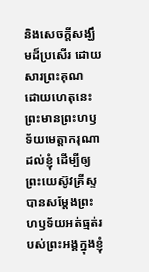និងសេចក្ដីសង្ឃឹមដ៏ប្រសើរ ដោយសារព្រះគុណ
ដោយហេតុនេះ ព្រះមានព្រះហឫទ័យមេត្តាករុណាដល់ខ្ញុំ ដើម្បីឲ្យព្រះយេស៊ូវគ្រីស្ទ បានសម្តែងព្រះហឫទ័យអត់ធ្មត់របស់ព្រះអង្គក្នុងខ្ញុំ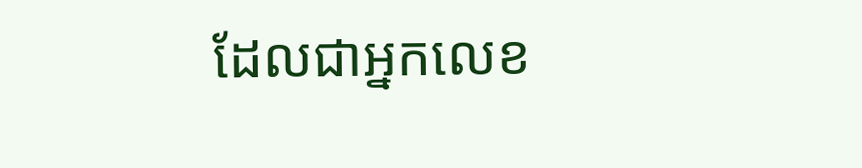ដែលជាអ្នកលេខ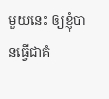មួយនេះ ឲ្យខ្ញុំបានធ្វើជាគំ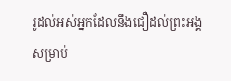រូដល់អស់អ្នកដែលនឹងជឿដល់ព្រះអង្គ សម្រាប់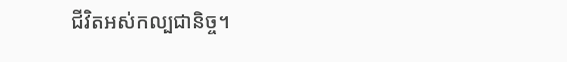ជីវិតអស់កល្បជានិច្ច។